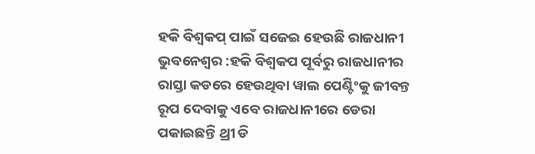ହକି ବିଶ୍ୱକପ୍ ପାଇଁ ସଜେଇ ହେଉଛି ରାଜଧାନୀ
ଭୁବନେଶ୍ୱର :ହକି ବିଶ୍ୱକପ ପୂର୍ବରୁ ରାଜଧାନୀର ରାସ୍ତା କଡରେ ହେଉଥିବା ୱାଲ ପେଣ୍ଟିଂକୁ ଜୀବନ୍ତ ରୂପ ଦେବାକୁ ଏବେ ରାଜଧାନୀରେ ଡେରା ପକାଇଛନ୍ତି ଥ୍ରୀ ଡି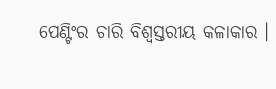ପେଣ୍ଟିଂର ଚାରି ବିଶ୍ୱସ୍ତରୀୟ କଳାକାର ।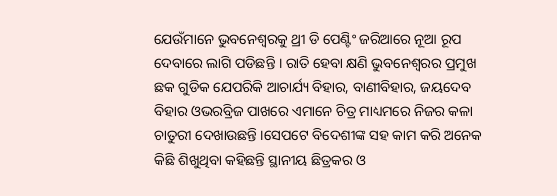ଯେଉଁମାନେ ଭୁବନେଶ୍ୱରକୁ ଥ୍ରୀ ଡି ପେଣ୍ଟିଂ ଜରିଆରେ ନୂଆ ରୂପ ଦେବାରେ ଲାଗି ପଡିଛନ୍ତି । ରାତି ହେବା କ୍ଷଣି ଭୁବନେଶ୍ୱରର ପ୍ରମୁଖ ଛକ ଗୁଡିକ ଯେପରିକି ଆଚାର୍ଯ୍ୟ ବିହାର, ବାଣୀବିହାର, ଜୟଦେବ ବିହାର ଓଭରବ୍ରିଜ ପାଖରେ ଏମାନେ ଚିତ୍ର ମାଧ୍ୟମରେ ନିଜର କଳା ଚାତୁରୀ ଦେଖାଉଛନ୍ତି ।ସେପଟେ ବିଦେଶୀଙ୍କ ସହ କାମ କରି ଅନେକ କିଛି ଶିଖୁଥିବା କହିଛନ୍ତି ସ୍ଥାନୀୟ ଛିତ୍ରକର ଓ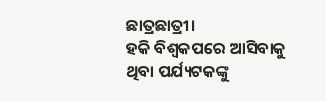ଛାତ୍ରଛାତ୍ରୀ।
ହକି ବିଶ୍ୱକପରେ ଆସିବାକୁ ଥିବା ପର୍ଯ୍ୟଟକଙ୍କୁ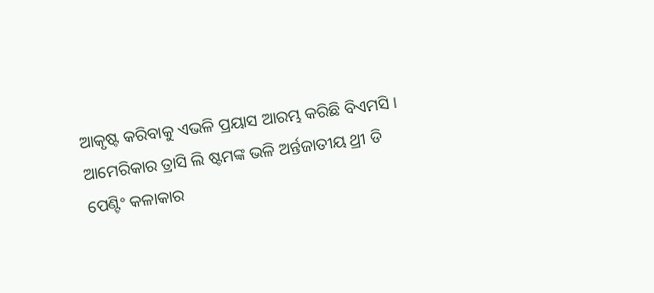ଆକୃଷ୍ଟ କରିବାକୁ ଏଭଳି ପ୍ରୟାସ ଆରମ୍ଭ କରିଛି ବିଏମସି । ଆମେରିକାର ତ୍ରାସି ଲି ଷ୍ଟମଙ୍କ ଭଳି ଅର୍ନ୍ତଜାତୀୟ ଥ୍ରୀ ଡି ପେଣ୍ଟିଂ କଳାକାର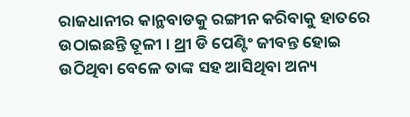ରାଜଧାନୀର କାନ୍ଥବାଡକୁ ରଙ୍ଗୀନ କରିବାକୁ ହାତରେ ଉଠାଇଛନ୍ତି ତୂଳୀ । ଥ୍ରୀ ଡି ପେଣ୍ଟିଂ ଜୀବନ୍ତ ହୋଇ ଉଠିଥିବା ବେଳେ ତାଙ୍କ ସହ ଆସିଥିବା ଅନ୍ୟ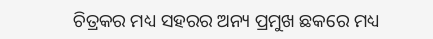ଚିତ୍ରକର ମଧ୍ୟ ସହରର ଅନ୍ୟ ପ୍ରମୁଖ ଛକରେ ମଧ୍ୟ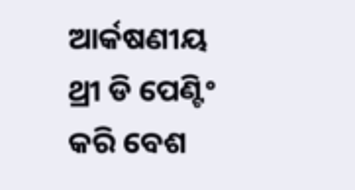ଆର୍କଷଣୀୟ ଥ୍ରୀ ଡି ପେଣ୍ଟିଂ କରି ବେଶ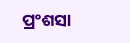ପ୍ରଂଶସା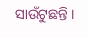ସାଉଁଟୁଛନ୍ତି ।